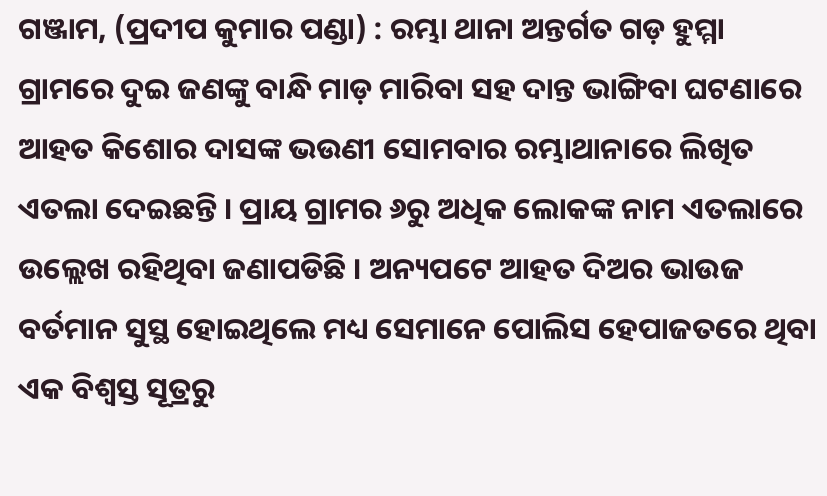ଗଞ୍ଜାମ, (ପ୍ରଦୀପ କୁମାର ପଣ୍ଡା) : ରମ୍ଭା ଥାନା ଅନ୍ତର୍ଗତ ଗଡ଼ ହୁମ୍ମା ଗ୍ରାମରେ ଦୁଇ ଜଣଙ୍କୁ ବାନ୍ଧି ମାଡ଼ ମାରିବା ସହ ଦାନ୍ତ ଭାଙ୍ଗିବା ଘଟଣାରେ ଆହତ କିଶୋର ଦାସଙ୍କ ଭଉଣୀ ସୋମବାର ରମ୍ଭାଥାନାରେ ଲିଖିତ ଏତଲା ଦେଇଛନ୍ତି । ପ୍ରାୟ ଗ୍ରାମର ୬ରୁ ଅଧିକ ଲୋକଙ୍କ ନାମ ଏତଲାରେ ଉଲ୍ଲେଖ ରହିଥିବା ଜଣାପଡିଛି । ଅନ୍ୟପଟେ ଆହତ ଦିଅର ଭାଉଜ ବର୍ତମାନ ସୁସ୍ଥ ହୋଇଥିଲେ ମଧ୍ୟ ସେମାନେ ପୋଲିସ ହେପାଜତରେ ଥିବା ଏକ ବିଶ୍ୱସ୍ତ ସୂତ୍ରରୁ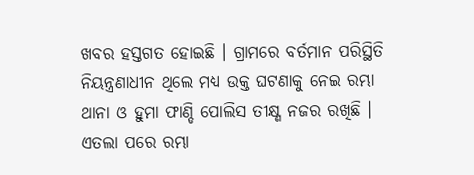ଖବର ହସ୍ତଗତ ହୋଇଛି । ଗ୍ରାମରେ ବର୍ତମାନ ପରିସ୍ଥିତି ନିୟନ୍ତ୍ରଣାଧୀନ ଥିଲେ ମଧ୍ୟ ଉକ୍ତ ଘଟଣାକୁ ନେଇ ରମ୍ଭା ଥାନା ଓ ହୁମା ଫାଣ୍ଡି ପୋଲିସ ତୀକ୍ଷ୍ଣ ନଜର ରଖିଛି । ଏତଲା ପରେ ରମ୍ଭା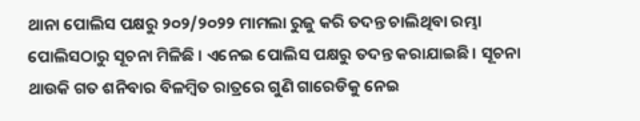ଥାନା ପୋଲିସ ପକ୍ଷରୁ ୨୦୨/୨୦୨୨ ମାମଲା ରୁଜୁ କରି ତଦନ୍ତ ଚାଲିଥିବା ରମ୍ଭା ପୋଲିସଠାରୁ ସୂଚନା ମିଳିଛି । ଏନେଇ ପୋଲିସ ପକ୍ଷରୁ ତଦନ୍ତ କରାଯାଇଛି । ସୂଚନା ଥାଉକି ଗତ ଶନିବାର ବିଳମ୍ବିତ ରାତ୍ରରେ ଗୁଣି ଗାରେଡିକୁ ନେଇ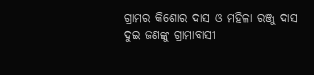ଗ୍ରାମର କିଶୋର ଦାସ ଓ ମହିଳା ରଞ୍ଜୁ ଦାସ ଦୁଇ ଜଣଙ୍କୁ ଗ୍ରାମାବାସୀ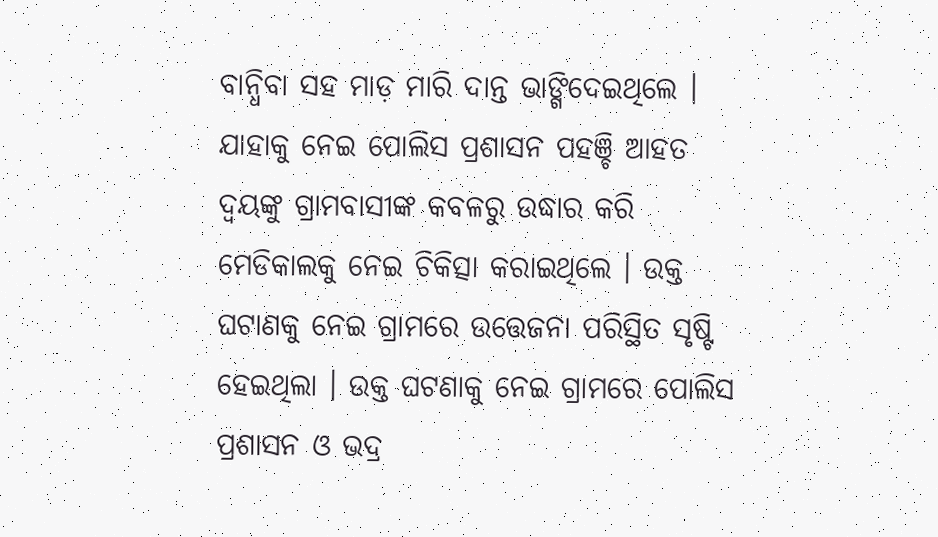ବାନ୍ଧିବା ସହ ମାଡ଼ ମାରି ଦାନ୍ତ ଭାଙ୍ଗିଦେଇଥିଲେ । ଯାହାକୁ ନେଇ ପୋଲିସ ପ୍ରଶାସନ ପହଞ୍ଚି ଆହତ ଦ୍ୱୟଙ୍କୁ ଗ୍ରାମବାସୀଙ୍କ କବଳରୁ ଉଦ୍ଧାର କରି ମେଡିକାଲକୁ ନେଇ ଚିକିତ୍ସା କରାଇଥିଲେ । ଉକ୍ତ ଘଟାଣକୁ ନେଇ ଗ୍ରାମରେ ଉତ୍ତେଜନା ପରିସ୍ଥିତ ସୃଷ୍ଟି ହେଇଥିଲା । ଉକ୍ତ ଘଟଣାକୁ ନେଇ ଗ୍ରାମରେ ପୋଲିସ ପ୍ରଶାସନ ଓ ଭଦ୍ର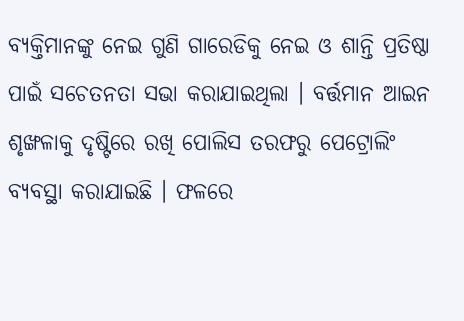ବ୍ୟକ୍ତିମାନଙ୍କୁ ନେଇ ଗୁଣି ଗାରେଡିକୁ ନେଇ ଓ ଶାନ୍ତି ପ୍ରତିଷ୍ଠା ପାଇଁ ସଚେତନତା ସଭା କରାଯାଇଥିଲା । ବର୍ତ୍ତମାନ ଆଇନ ଶୃଙ୍ଖଳାକୁ ଦୃଷ୍ଟିରେ ରଖି ପୋଲିସ ତରଫରୁ ପେଟ୍ରୋଲିଂ ବ୍ୟବସ୍ଥା କରାଯାଇଛି । ଫଳରେ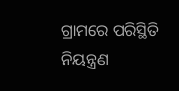ଗ୍ରାମରେ ପରିସ୍ଥିତି ନିୟନ୍ତ୍ରଣ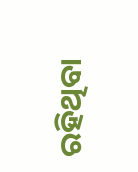ରହିଥିବା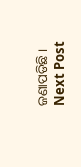ଜଣାପଡିଛି ।
Next Post